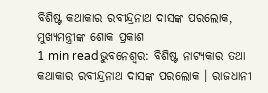ବିଶିଷ୍ଟ କଥାକାର ରବୀନ୍ଦ୍ରନାଥ ଦାସଙ୍କ ପରଲୋକ, ମୁଖ୍ୟମନ୍ତ୍ରୀଙ୍କ ଶୋକ ପ୍ରକାଶ
1 min readଭୁବନେଶ୍ୱର: ବିଶିଷ୍ଟ ନାଟ୍ୟକାର ତଥା କଥାକାର ରବୀନ୍ଦ୍ରନାଥ ଦାସଙ୍କ ପରଲୋକ । ରାଜଧାନୀ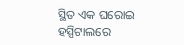ସ୍ଥିତ ଏକ ଘରୋଇ ହସ୍ପିଟାଲରେ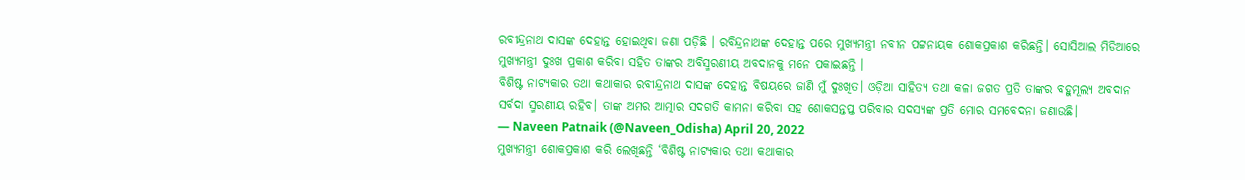ରବୀନ୍ଦ୍ରନାଥ ଦାସଙ୍କ ଦେହାନ୍ତ ହୋଇଥିବା ଜଣା ପଡ଼ିଛି । ରବିନ୍ଦ୍ରନାଥଙ୍କ ଦେହାନ୍ତ ପରେ ମୁଖ୍ୟମନ୍ତ୍ରୀ ନବୀନ ପଟ୍ଟନାୟକ ଶୋକପ୍ରକାଶ କରିଛନ୍ତି। ସୋସିଆଲ ମିଡିଆରେ ମୁଖ୍ୟମନ୍ତ୍ରୀ ଦୁଃଖ ପ୍ରକାଶ କରିବା ସହିତ ତାଙ୍କର ଅବିସ୍ମରଣୀୟ ଅବଦାନକୁ ମନେ ପକାଇଛନ୍ତି ।
ବିଶିଷ୍ଟ ନାଟ୍ଯକାର ତଥା କଥାକାର ରବୀନ୍ଦ୍ରନାଥ ଦାସଙ୍କ ଦେହାନ୍ତ ବିଷୟରେ ଜାଣି ମୁଁ ଦୁଃଖିତ। ଓଡ଼ିଆ ସାହିତ୍ୟ ତଥା କଳା ଜଗତ ପ୍ରତି ତାଙ୍କର ବହୁମୂଲ୍ୟ ଅବଦାନ ସର୍ବଦା ସ୍ମରଣୀୟ ରହିବ। ତାଙ୍କ ଅମର ଆତ୍ମାର ସଦଗତି କାମନା କରିବା ସହ ଶୋକସନ୍ତପ୍ତ ପରିବାର ସଦସ୍ୟଙ୍କ ପ୍ରତି ମୋର ସମବେଦନା ଜଣାଉଛି।
— Naveen Patnaik (@Naveen_Odisha) April 20, 2022
ମୁଖ୍ୟମନ୍ତ୍ରୀ ଶୋକପ୍ରକାଶ କରି ଲେଖିଛନ୍ତି ‘ବିଶିଷ୍ଟ ନାଟ୍ୟକାର ତଥା କଥାକାର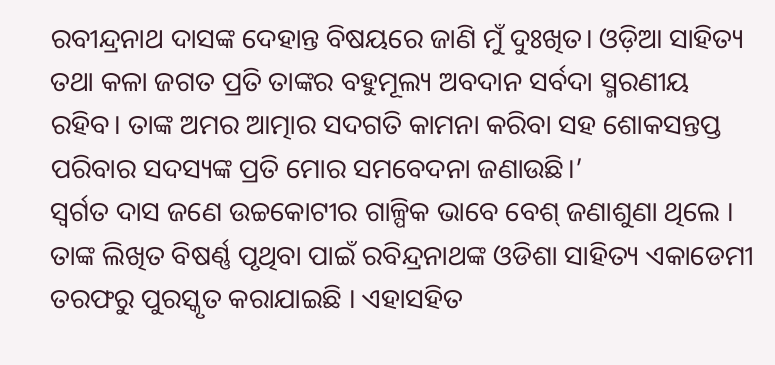ରବୀନ୍ଦ୍ରନାଥ ଦାସଙ୍କ ଦେହାନ୍ତ ବିଷୟରେ ଜାଣି ମୁଁ ଦୁଃଖିତ। ଓଡ଼ିଆ ସାହିତ୍ୟ ତଥା କଳା ଜଗତ ପ୍ରତି ତାଙ୍କର ବହୁମୂଲ୍ୟ ଅବଦାନ ସର୍ବଦା ସ୍ମରଣୀୟ ରହିବ। ତାଙ୍କ ଅମର ଆତ୍ମାର ସଦଗତି କାମନା କରିବା ସହ ଶୋକସନ୍ତପ୍ତ ପରିବାର ସଦସ୍ୟଙ୍କ ପ୍ରତି ମୋର ସମବେଦନା ଜଣାଉଛି।’
ସ୍ୱର୍ଗତ ଦାସ ଜଣେ ଉଚ୍ଚକୋଟୀର ଗାଳ୍ପିକ ଭାବେ ବେଶ୍ ଜଣାଶୁଣା ଥିଲେ । ତାଙ୍କ ଲିଖିତ ବିଷର୍ଣ୍ଣ ପୃଥିବା ପାଇଁ ରବିନ୍ଦ୍ରନାଥଙ୍କ ଓଡିଶା ସାହିତ୍ୟ ଏକାଡେମୀ ତରଫରୁ ପୁରସ୍କୃତ କରାଯାଇଛି । ଏହାସହିତ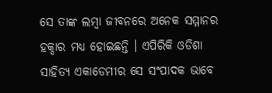ସେ ତାଙ୍କ ଲମ୍ବା ଜୀବନରେ ଅନେକ ସମ୍ମାନର ହକ୍ଦାର ମଧ୍ୟ ହୋଇଛନ୍ତି । ଏପିରିକି ଓଡିଶା ସାହିତ୍ୟ ଏକାଡେମୀର ସେ ସଂପାଦକ ଭାବେ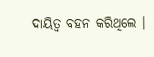ଦାୟିତ୍ୱ ବହନ କରିଥିଲେ ।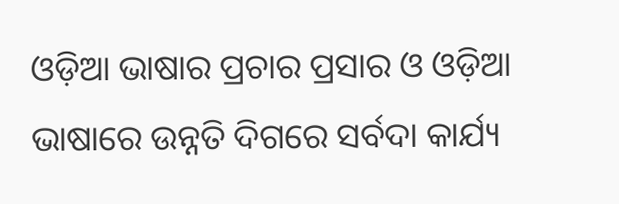ଓଡ଼ିଆ ଭାଷାର ପ୍ରଚାର ପ୍ରସାର ଓ ଓଡ଼ିଆ ଭାଷାରେ ଉନ୍ନତି ଦିଗରେ ସର୍ବଦା କାର୍ଯ୍ୟ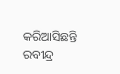କରିଆସିଛନ୍ତି ରବୀନ୍ଦ୍ର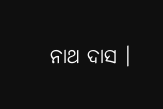ନାଥ ଦାସ ।